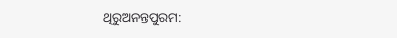ଥିରୁଅନନ୍ତପୁରମ: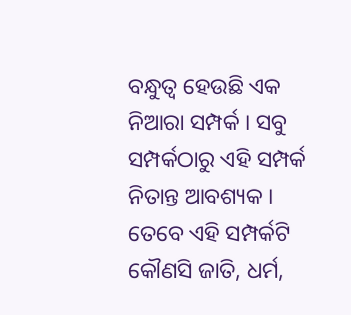ବନ୍ଧୁତ୍ବ ହେଉଛି ଏକ ନିଆରା ସମ୍ପର୍କ । ସବୁ ସମ୍ପର୍କଠାରୁ ଏହି ସମ୍ପର୍କ ନିତାନ୍ତ ଆବଶ୍ୟକ । ତେବେ ଏହି ସମ୍ପର୍କଟି କୌଣସି ଜାତି, ଧର୍ମ,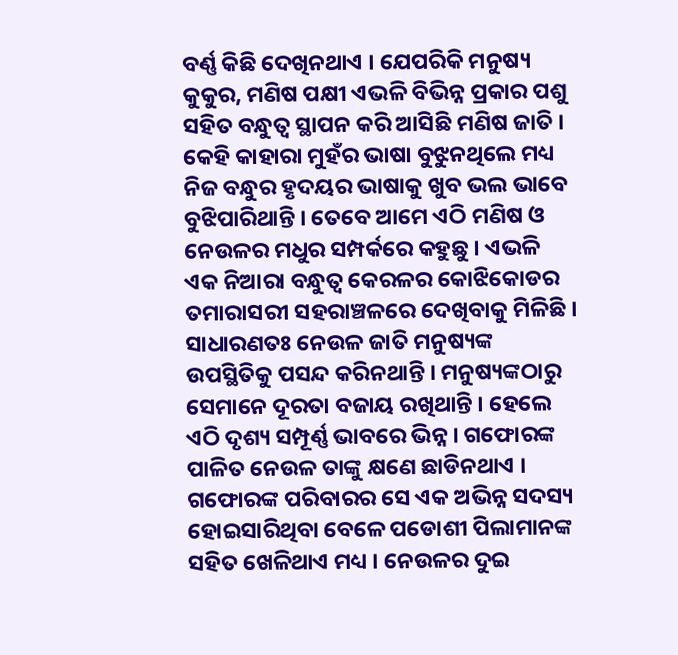ବର୍ଣ୍ଣ କିଛି ଦେଖିନଥାଏ । ଯେପରିକି ମନୁଷ୍ୟ କୁକୁର, ମଣିଷ ପକ୍ଷୀ ଏଭଳି ବିଭିନ୍ନ ପ୍ରକାର ପଶୁ ସହିତ ବନ୍ଧୁତ୍ବ ସ୍ଥାପନ କରି ଆସିଛି ମଣିଷ ଜାତି । କେହି କାହାରା ମୁହଁର ଭାଷା ବୁଝୁନଥିଲେ ମଧ୍ୟ ନିଜ ବନ୍ଧୁର ହୃଦୟର ଭାଷାକୁ ଖୁବ ଭଲ ଭାବେ ବୁଝିପାରିଥାନ୍ତି । ତେବେ ଆମେ ଏଠି ମଣିଷ ଓ ନେଉଳର ମଧୁର ସମ୍ପର୍କରେ କହୁଛୁ । ଏଭଳି ଏକ ନିଆରା ବନ୍ଧୁତ୍ବ କେରଳର କୋଝିକୋଡର ତମାରାସରୀ ସହରାଞ୍ଚଳରେ ଦେଖିବାକୁ ମିଳିଛି ।
ସାଧାରଣତଃ ନେଉଳ ଜାତି ମନୁଷ୍ୟଙ୍କ ଉପସ୍ଥିତିକୁ ପସନ୍ଦ କରିନଥାନ୍ତି । ମନୁଷ୍ୟଙ୍କଠାରୁ ସେମାନେ ଦୂରତା ବଜାୟ ରଖିଥାନ୍ତି । ହେଲେ ଏଠି ଦୃଶ୍ୟ ସମ୍ପୂର୍ଣ୍ଣ ଭାବରେ ଭିନ୍ନ । ଗଫୋରଙ୍କ ପାଳିତ ନେଉଳ ତାଙ୍କୁ କ୍ଷଣେ ଛାଡିନଥାଏ । ଗଫୋରଙ୍କ ପରିବାରର ସେ ଏକ ଅଭିନ୍ନ ସଦସ୍ୟ ହୋଇସାରିଥିବା ବେଳେ ପଡୋଶୀ ପିଲାମାନଙ୍କ ସହିତ ଖେଳିଥାଏ ମଧ୍ୟ । ନେଉଳର ଦୁଇ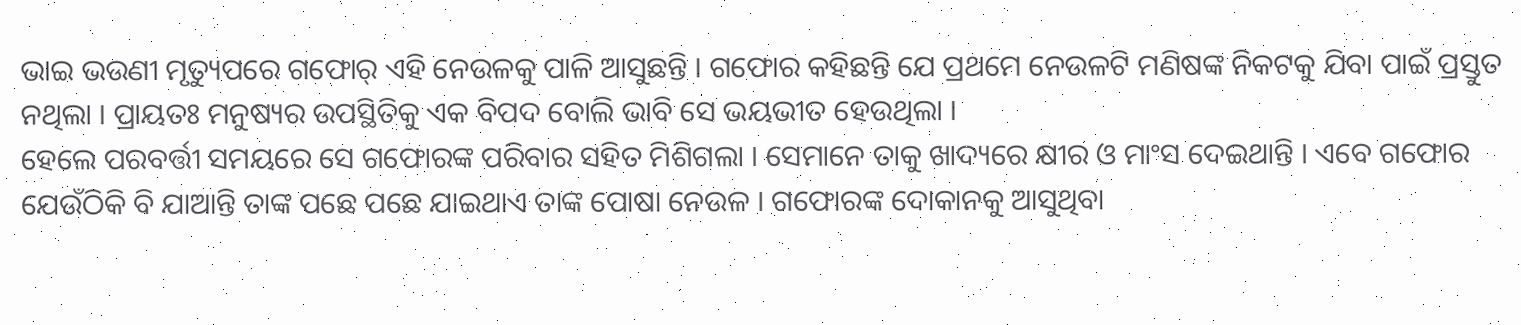ଭାଇ ଭଉଣୀ ମୃତ୍ୟୁପରେ ଗଫୋର୍ ଏହି ନେଉଳକୁ ପାଳି ଆସୁଛନ୍ତି । ଗଫୋର କହିଛନ୍ତି ଯେ ପ୍ରଥମେ ନେଉଳଟି ମଣିଷଙ୍କ ନିକଟକୁ ଯିବା ପାଇଁ ପ୍ରସ୍ତୁତ ନଥିଲା । ପ୍ରାୟତଃ ମନୁଷ୍ୟର ଉପସ୍ଥିତିକୁ ଏକ ବିପଦ ବୋଲି ଭାବି ସେ ଭୟଭୀତ ହେଉଥିଲା ।
ହେଲେ ପରବର୍ତ୍ତୀ ସମୟରେ ସେ ଗଫୋରଙ୍କ ପରିବାର ସହିତ ମିଶିଗଲା । ସେମାନେ ତାକୁ ଖାଦ୍ୟରେ କ୍ଷୀର ଓ ମାଂସ ଦେଇଥାନ୍ତି । ଏବେ ଗଫୋର ଯେଉଁଠିକି ବି ଯାଆନ୍ତି ତାଙ୍କ ପଛେ ପଛେ ଯାଇଥାଏ ତାଙ୍କ ପୋଷା ନେଉଳ । ଗଫୋରଙ୍କ ଦୋକାନକୁ ଆସୁଥିବା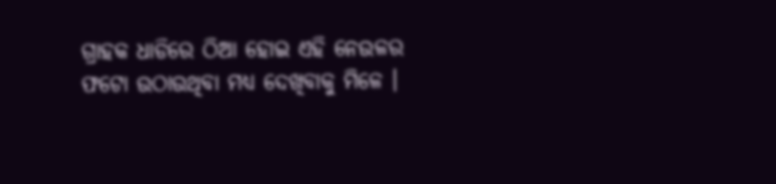ଗ୍ରାହକ ଧାଡିରେ ଠିଆ ହୋଇ ଏହି ନେଉଳର ଫଟୋ ଉଠାଉଥିବା ମଧ୍ୟ ଦେଖିବାକୁ ମିଳେ ।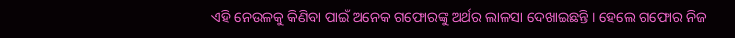ଏହି ନେଉଳକୁ କିଣିବା ପାଇଁ ଅନେକ ଗଫୋରଙ୍କୁ ଅର୍ଥର ଲାଳସା ଦେଖାଇଛନ୍ତି । ହେଲେ ଗଫୋର ନିଜ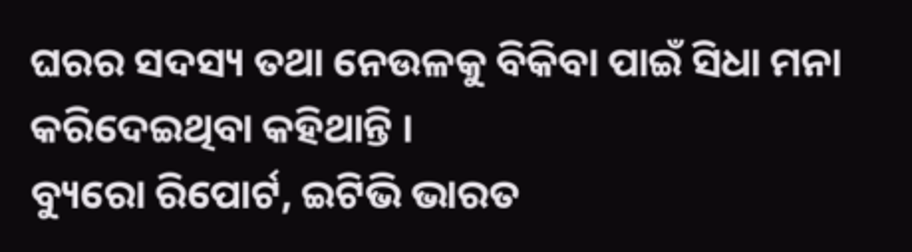ଘରର ସଦସ୍ୟ ତଥା ନେଉଳକୁ ବିକିବା ପାଇଁ ସିଧା ମନା କରିଦେଇଥିବା କହିଥାନ୍ତି ।
ବ୍ୟୁରୋ ରିପୋର୍ଟ, ଇଟିଭି ଭାରତ